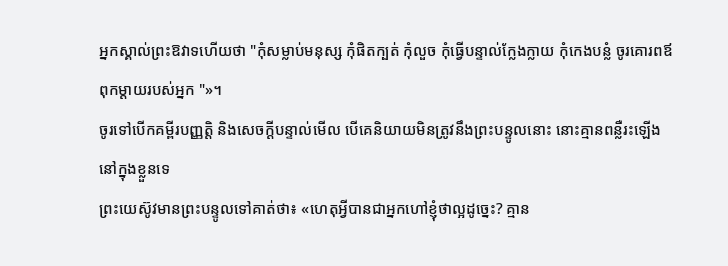អ្នកស្គាល់ព្រះឱវាទហើយថា "កុំសម្លាប់មនុស្ស កុំផិតក្បត់ កុំលួច កុំធ្វើបន្ទាល់ក្លែងក្លាយ កុំកេងបន្លំ ចូរគោរពឪពុកម្តាយរបស់អ្នក "»។
ចូរទៅបើកគម្ពីរបញ្ញត្តិ និងសេចក្ដីបន្ទាល់មើល បើគេនិយាយមិនត្រូវនឹងព្រះបន្ទូលនោះ នោះគ្មានពន្លឺរះឡើងនៅក្នុងខ្លួនទេ
ព្រះយេស៊ូវមានព្រះបន្ទូលទៅគាត់ថា៖ «ហេតុអ្វីបានជាអ្នកហៅខ្ញុំថាល្អដូច្នេះ? គ្មាន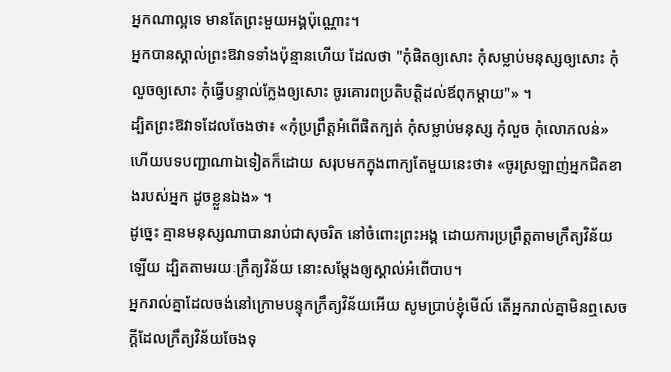អ្នកណាល្អទេ មានតែព្រះមួយអង្គប៉ុណ្ណោះ។
អ្នកបានស្គាល់ព្រះឱវាទទាំងប៉ុន្មានហើយ ដែលថា "កុំផិតឲ្យសោះ កុំសម្លាប់មនុស្សឲ្យសោះ កុំលួចឲ្យសោះ កុំធ្វើបន្ទាល់ក្លែងឲ្យសោះ ចូរគោរពប្រតិបត្តិដល់ឪពុកម្តាយ"» ។
ដ្បិតព្រះឱវាទដែលចែងថា៖ «កុំប្រព្រឹត្តអំពើផិតក្បត់ កុំសម្លាប់មនុស្ស កុំលួច កុំលោភលន់» ហើយបទបញ្ជាណាឯទៀតក៏ដោយ សរុបមកក្នុងពាក្យតែមួយនេះថា៖ «ចូរស្រឡាញ់អ្នកជិតខាងរបស់អ្នក ដូចខ្លួនឯង» ។
ដូច្នេះ គ្មានមនុស្សណាបានរាប់ជាសុចរិត នៅចំពោះព្រះអង្គ ដោយការប្រព្រឹត្តតាមក្រឹត្យវិន័យឡើយ ដ្បិតតាមរយៈក្រឹត្យវិន័យ នោះសម្ដែងឲ្យស្គាល់អំពើបាប។
អ្នករាល់គ្នាដែលចង់នៅក្រោមបន្ទុកក្រឹត្យវិន័យអើយ សូមប្រាប់ខ្ញុំមើល៍ តើអ្នករាល់គ្នាមិនឮសេចក្ដីដែលក្រឹត្យវិន័យចែងទុ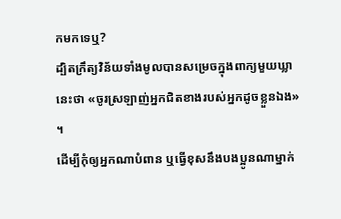កមកទេឬ?
ដ្បិតក្រឹត្យវិន័យទាំងមូលបានសម្រេចក្នុងពាក្យមួយឃ្លានេះថា «ចូរស្រឡាញ់អ្នកជិតខាងរបស់អ្នកដូចខ្លួនឯង» ។
ដើម្បីកុំឲ្យអ្នកណាបំពាន ឬធ្វើខុសនឹងបងប្អូនណាម្នាក់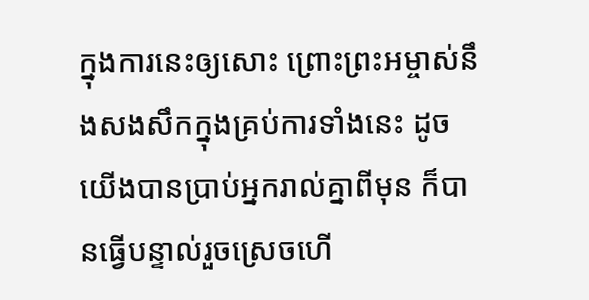ក្នុងការនេះឲ្យសោះ ព្រោះព្រះអម្ចាស់នឹងសងសឹកក្នុងគ្រប់ការទាំងនេះ ដូចយើងបានប្រាប់អ្នករាល់គ្នាពីមុន ក៏បានធ្វើបន្ទាល់រួចស្រេចហើ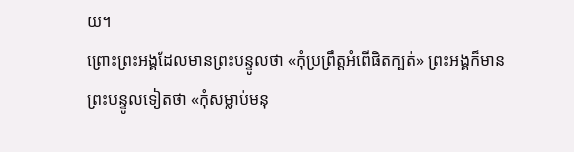យ។
ព្រោះព្រះអង្គដែលមានព្រះបន្ទូលថា «កុំប្រព្រឹត្តអំពើផិតក្បត់» ព្រះអង្គក៏មានព្រះបន្ទូលទៀតថា «កុំសម្លាប់មនុ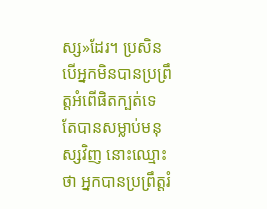ស្ស»ដែរ។ ប្រសិនបើអ្នកមិនបានប្រព្រឹត្តអំពើផិតក្បត់ទេ តែបានសម្លាប់មនុស្សវិញ នោះឈ្មោះថា អ្នកបានប្រព្រឹត្តរំ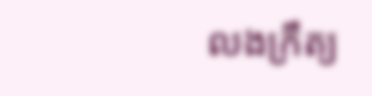លងក្រឹត្យ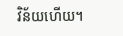វិន័យហើយ។